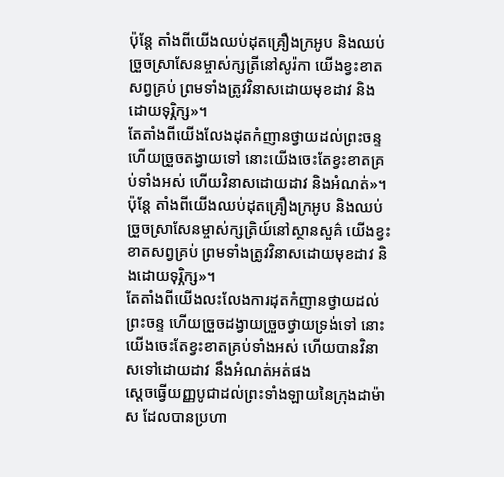ប៉ុន្តែ តាំងពីយើងឈប់ដុតគ្រឿងក្រអូប និងឈប់ច្រួចស្រាសែនម្ចាស់ក្សត្រីនៅសូរ៉កា យើងខ្វះខាតសព្វគ្រប់ ព្រមទាំងត្រូវវិនាសដោយមុខដាវ និងដោយទុរ្ភិក្ស»។
តែតាំងពីយើងលែងដុតកំញានថ្វាយដល់ព្រះចន្ទ ហើយច្រួចតង្វាយទៅ នោះយើងចេះតែខ្វះខាតគ្រប់ទាំងអស់ ហើយវិនាសដោយដាវ និងអំណត់»។
ប៉ុន្តែ តាំងពីយើងឈប់ដុតគ្រឿងក្រអូប និងឈប់ច្រួចស្រាសែនម្ចាស់ក្សត្រិយ៍នៅស្ថានសួគ៌ យើងខ្វះខាតសព្វគ្រប់ ព្រមទាំងត្រូវវិនាសដោយមុខដាវ និងដោយទុរ្ភិក្ស»។
តែតាំងពីយើងលះលែងការដុតកំញានថ្វាយដល់ព្រះចន្ទ ហើយច្រួចដង្វាយច្រួចថ្វាយទ្រង់ទៅ នោះយើងចេះតែខ្វះខាតគ្រប់ទាំងអស់ ហើយបានវិនាសទៅដោយដាវ នឹងអំណត់អត់ផង
ស្តេចធ្វើយញ្ញបូជាដល់ព្រះទាំងឡាយនៃក្រុងដាម៉ាស ដែលបានប្រហា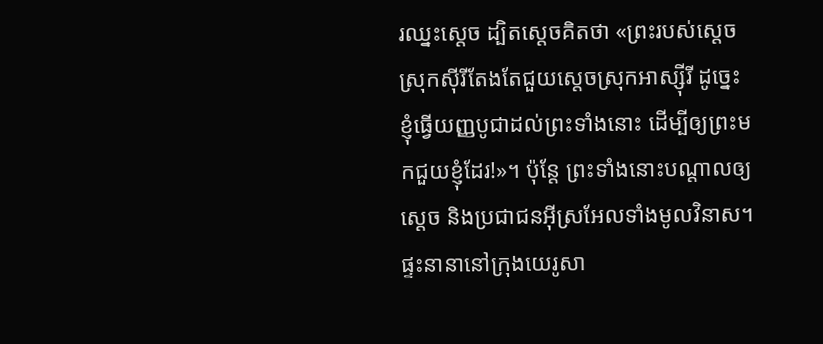រឈ្នះស្តេច ដ្បិតស្តេចគិតថា «ព្រះរបស់ស្តេចស្រុកស៊ីរីតែងតែជួយស្តេចស្រុកអាស្ស៊ីរី ដូច្នេះខ្ញុំធ្វើយញ្ញបូជាដល់ព្រះទាំងនោះ ដើម្បីឲ្យព្រះមកជួយខ្ញុំដែរ!»។ ប៉ុន្តែ ព្រះទាំងនោះបណ្តាលឲ្យស្តេច និងប្រជាជនអ៊ីស្រអែលទាំងមូលវិនាស។
ផ្ទះនានានៅក្រុងយេរូសា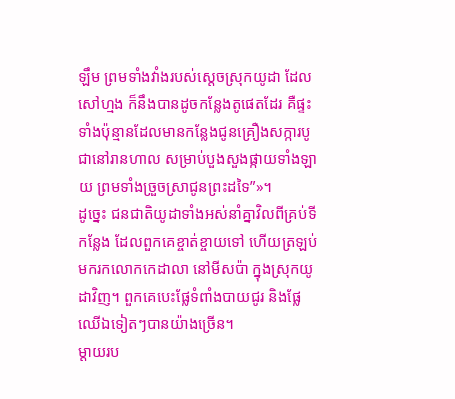ឡឹម ព្រមទាំងវាំងរបស់ស្តេចស្រុកយូដា ដែលសៅហ្មង ក៏នឹងបានដូចកន្លែងតូផេតដែរ គឺផ្ទះទាំងប៉ុន្មានដែលមានកន្លែងជូនគ្រឿងសក្ការបូជានៅរានហាល សម្រាប់បួងសួងផ្កាយទាំងឡាយ ព្រមទាំងច្រួចស្រាជូនព្រះដទៃ”»។
ដូច្នេះ ជនជាតិយូដាទាំងអស់នាំគ្នាវិលពីគ្រប់ទីកន្លែង ដែលពួកគេខ្ចាត់ខ្ចាយទៅ ហើយត្រឡប់មករកលោកកេដាលា នៅមីសប៉ា ក្នុងស្រុកយូដាវិញ។ ពួកគេបេះផ្លែទំពាំងបាយជូរ និងផ្លែឈើឯទៀតៗបានយ៉ាងច្រើន។
ម្ដាយរប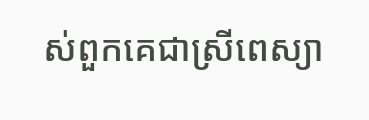ស់ពួកគេជាស្រីពេស្យា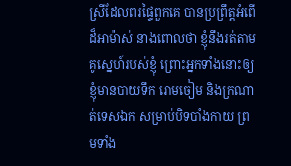ស្រីដែលពរផ្ទៃពួកគេ បានប្រព្រឹត្តអំពើដ៏អាម៉ាស់ នាងពោលថា ខ្ញុំនឹងរត់តាមគូស្នេហ៍របស់ខ្ញុំ ព្រោះអ្នកទាំងនោះឲ្យខ្ញុំមានបាយទឹក រោមចៀម និងក្រណាត់ទេសឯក សម្រាប់បិទបាំងកាយ ព្រមទាំង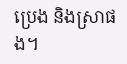ប្រេង និងស្រាផង។